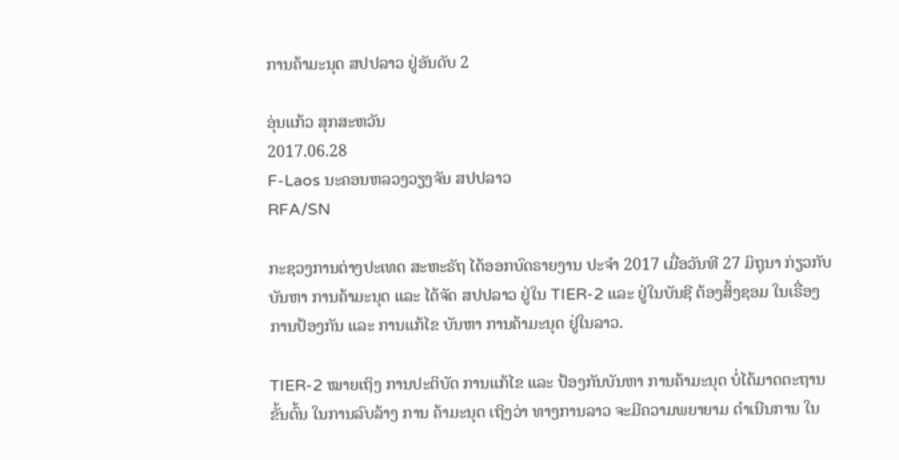ການຄ້າມະນຸດ ສປປລາວ ຢູ່ອັນດັບ 2

ອຸ່ນແກ້ວ ສຸກສະຫວັນ
2017.06.28
F-Laos ນະຄອນຫລວງວຽງຈັນ ສປປລາວ
RFA/SN

ກະຊວງການຕ່າງປະເທດ ສະຫະຣັຖ ໄດ້ອອກບົດຣາຍງານ ປະຈຳ 2017 ເມື່ອວັນທີ 27 ມິຖຸນາ ກ່ຽວກັບບັນຫາ ການຄ້າມະນຸດ ແລະ ໄດ້ຈັດ ສປປລາວ ຢູ່ໃນ TIER-2 ແລະ ຢູ່ໃນບັນຊີ ຕ້ອງສິ້ງຊອມ ໃນເຣື່ອງ ການປ້ອງກັນ ແລະ ການແກ້ໄຂ ບັນຫາ ການຄ້າມະນຸດ ຢູ່ໃນລາວ.

TIER-2 ໝາຍເຖິງ ການປະຕິບັດ ການແກ້ໄຂ ແລະ ປ້ອງກັນບັນຫາ ການຄ້າມະນຸດ ບໍ່ໄດ້ມາດຕະຖານ ຂັ້ນຕົ້ນ ໃນການລົບລ້າງ ການ ຄ້າມະນຸດ ເຖິງວ່າ ທາງການລາວ ຈະມີຄວາມພຍາຍາມ ດຳເນີນການ ໃນ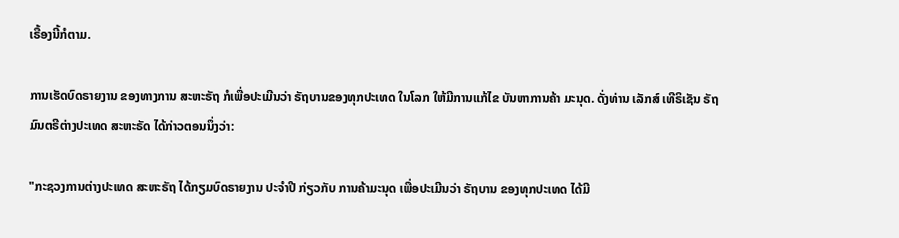ເຣື້ອງນີ້ກໍຕາມ.

ການເຮັດບົດຣາຍງານ ຂອງທາງການ ສະຫະຣັຖ ກໍເພື່ອປະເມີນວ່າ ຣັຖບານຂອງທຸກປະເທດ ໃນໂລກ ໃຫ້ມີການແກ້ໄຂ ບັນຫາການຄ້າ ມະນຸດ. ດັ່ງທ່ານ ເລັກສ໌ ເທີຣິເຊັນ ຣັຖມົນຕຣີຕ່າງປະເທດ ສະຫະຣັດ ໄດ້ກ່າວຕອນນຶ່ງວ່າ:

"ກະຊວງການຕ່າງປະເທດ ສະຫະຣັຖ ໄດ້ກຽມບົດຣາຍງານ ປະຈໍາປີ ກ່ຽວກັບ ການຄ້າມະນຸດ ເພື່ອປະເມີນວ່າ ຣັຖບານ ຂອງທຸກປະເທດ ໄດ້ມີ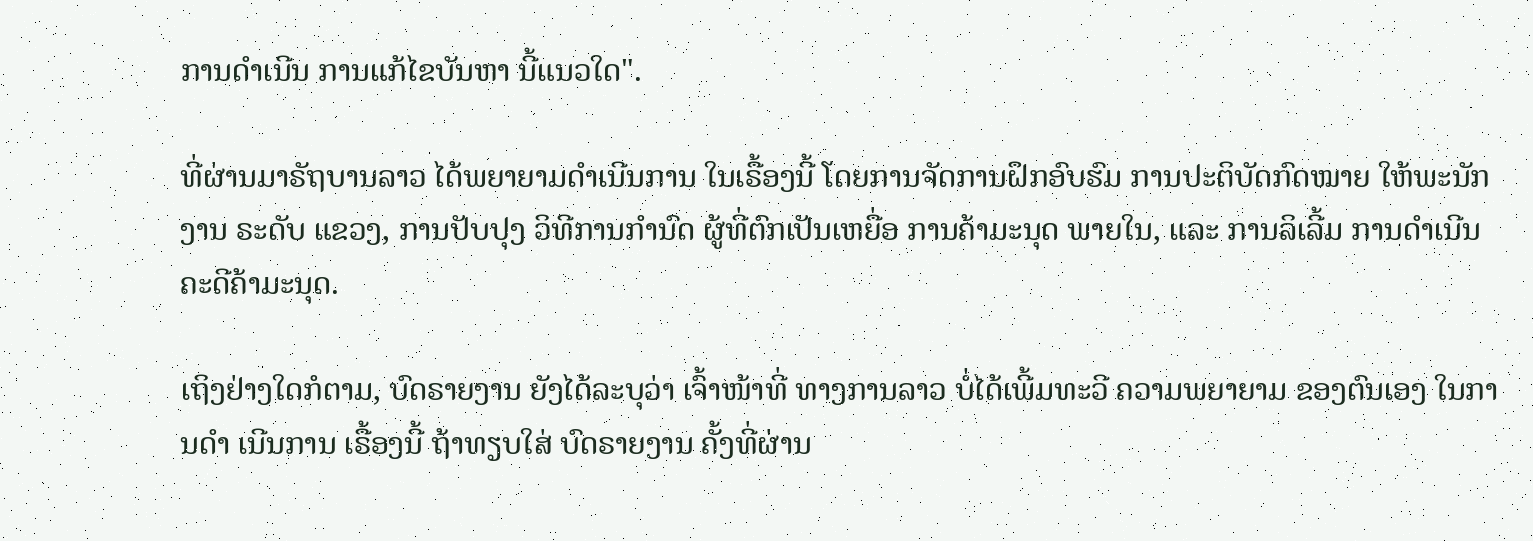ການດຳເນີນ ການແກ້ໄຂບັນຫາ ນີ້ແນວໃດ".

ທີ່ຜ່ານມາຣັຖບານລາວ ໄດ້ພຍາຍາມດຳເນີນການ ໃນເຣື້ອງນີ້ ໂດຍການຈັດການຝຶກອົບຮົມ ການປະຕິບັດກົດໝາຍ ໃຫ້ພະນັກງານ ຣະດັບ ແຂວງ, ການປັບປຸງ ວິທີການກຳນົດ ຜູ້ທີ່ຕົກເປັນເຫຍື່ອ ການຄ້າມະນຸດ ພາຍໃນ, ແລະ ການລິເລີ້ມ ການດຳເນີນ ຄະດີຄ້າມະນຸດ.

ເຖິງຢ່າງໃດກໍຕາມ, ບົດຣາຍງານ ຍັງໄດ້ລະບຸວ່າ ເຈົ້າໜ້າທີ່ ທາງການລາວ ບໍ່ໄດ້ເພີ້ມທະວີ ຄວາມພຍາຍາມ ຂອງຕົນເອງ ໃນການດຳ ເນີນການ ເຣື້ອງນີ້ ຖ້າທຽບໃສ່ ບົດຣາຍງານ ຄັ້ງທີ່ຜ່ານ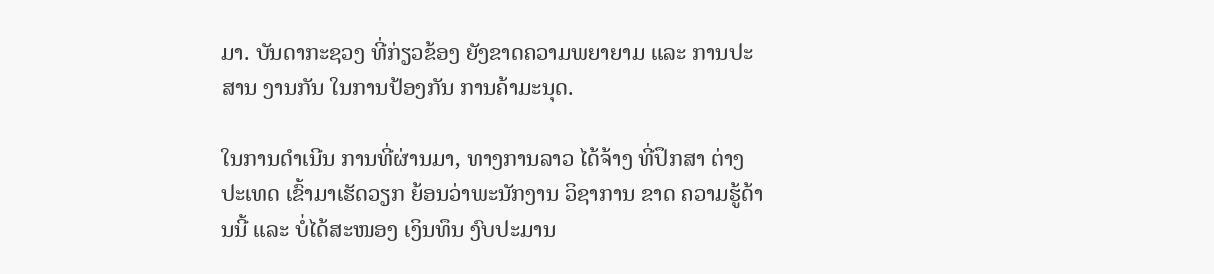ມາ. ບັນດາກະຊວງ ທີ່ກ່ຽວຂ້ອງ ຍັງຂາດຄວາມພຍາຍາມ ແລະ ການປະສານ ງານກັນ ໃນການປ້ອງກັນ ການຄ້າມະນຸດ.

ໃນການດຳເນີນ ການທີ່ຜ່ານມາ, ທາງການລາວ ໄດ້ຈ້າງ ທີ່ປຶກສາ ຕ່າງປະເທດ ເຂົ້າມາເຮັດວຽກ ຍ້ອນວ່າພະນັກງານ ວິຊາການ ຂາດ ຄວາມຮູ້ດ້ານນີ້ ແລະ ບໍ່ໄດ້ສະໜອງ ເງິນທຶນ ງົບປະມານ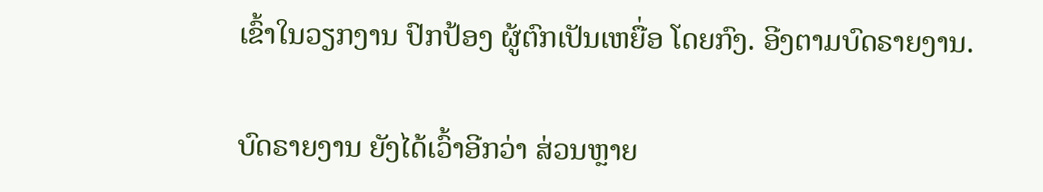ເຂົ້າໃນວຽກງານ ປົກປ້ອງ ຜູ້ຕົກເປັນເຫຍື່ອ ໂດຍກົງ. ອີງຕາມບົດຣາຍງານ.

ບົດຣາຍງານ ຍັງໄດ້ເວົ້າອີກວ່າ ສ່ວນຫຼາຍ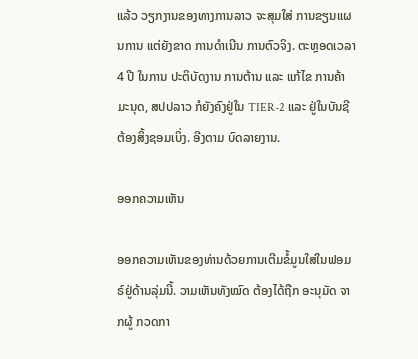ແລ້ວ ວຽກງານຂອງທາງການລາວ ຈະສຸມໃສ່ ການຂຽນແຜນການ ແຕ່ຍັງຂາດ ການດຳເນີນ ການຕົວຈິງ. ຕະຫຼອດເວລາ 4 ປີ ໃນການ ປະຕິບັດງານ ການຕ້ານ ແລະ ແກ້ໄຂ ການຄ້າມະນຸດ, ສປປລາວ ກໍຍັງຄົງຢູ່ໃນ TIER-2 ແລະ ຢູ່ໃນບັນຊີ ຕ້ອງສິ້ງຊອມເບິ່ງ. ອີງຕາມ ບົດລາຍງານ.

ອອກຄວາມເຫັນ

ອອກຄວາມເຫັນຂອງທ່ານດ້ວຍການເຕີມຂໍ້ມູນໃສ່ໃນຟອມຣ໌ຢູ່ດ້ານລຸ່ມນີ້. ວາມເຫັນທັງໝົດ ຕ້ອງໄດ້ຖືກ ອະນຸມັດ ຈາກຜູ້ ກວດກາ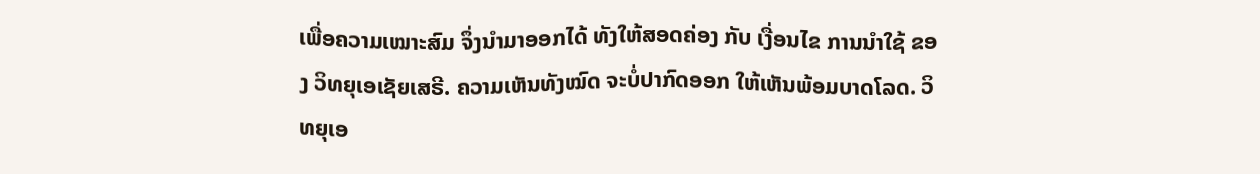ເພື່ອຄວາມເໝາະສົມ ຈຶ່ງນໍາມາອອກໄດ້ ທັງໃຫ້ສອດຄ່ອງ ກັບ ເງື່ອນໄຂ ການນຳໃຊ້ ຂອງ ວິທຍຸເອເຊັຍເສຣີ. ຄວາມເຫັນທັງໝົດ ຈະບໍ່ປາກົດອອກ ໃຫ້ເຫັນພ້ອມບາດໂລດ. ວິທຍຸເອ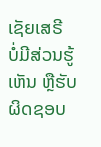ເຊັຍເສຣີ ບໍ່ມີສ່ວນຮູ້ເຫັນ ຫຼືຮັບຜິດຊອບ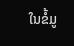ໃນຂໍ້ມູ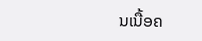ນເນື້ອຄ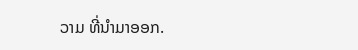ວາມ ທີ່ນໍາມາອອກ.